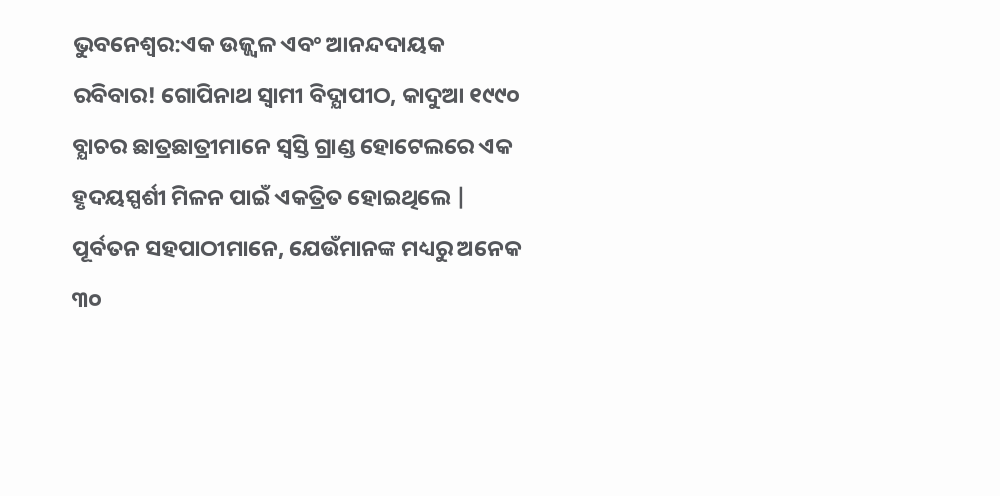ଭୁବନେଶ୍ୱର:ଏକ ଉଜ୍ଜ୍ୱଳ ଏବଂ ଆନନ୍ଦଦାୟକ ରବିବାର! ଗୋପିନାଥ ସ୍ୱାମୀ ବିଦ୍ଯାପୀଠ, କାଦୁଆ ୧୯୯୦ ବ୍ଯାଚର ଛାତ୍ରଛାତ୍ରୀମାନେ ସ୍ୱସ୍ତି ଗ୍ରାଣ୍ଡ ହୋଟେଲରେ ଏକ ହୃଦୟସ୍ପର୍ଶୀ ମିଳନ ପାଇଁ ଏକତ୍ରିତ ହୋଇଥିଲେ | ପୂର୍ବତନ ସହପାଠୀମାନେ, ଯେଉଁମାନଙ୍କ ମଧ୍ୟରୁ ଅନେକ ୩୦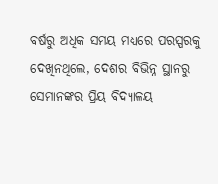ବର୍ଷରୁ ଅଧିକ ସମୟ ମଧ୍ୟରେ ପରସ୍ପରକୁ ଦେଖିନଥିଲେ, ଦେଶର ବିଭିନ୍ନ ସ୍ଥାନରୁ ସେମାନଙ୍କର ପ୍ରିୟ ବିଦ୍ୟାଳୟ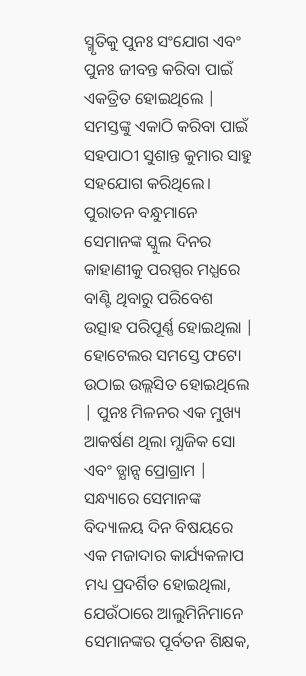ସ୍ମୃତିକୁ ପୁନଃ ସଂଯୋଗ ଏବଂ ପୁନଃ ଜୀବନ୍ତ କରିବା ପାଇଁ ଏକତ୍ରିତ ହୋଇଥିଲେ |
ସମସ୍ତଙ୍କୁ ଏକାଠି କରିବା ପାଇଁ ସହପାଠୀ ସୁଶାନ୍ତ କୁମାର ସାହୁ ସହଯୋଗ କରିଥିଲେ। ପୁରାତନ ବନ୍ଧୁମାନେ ସେମାନଙ୍କ ସ୍କୁଲ ଦିନର କାହାଣୀକୁ ପରସ୍ପର ମଧ୍ଯରେ ବାଣ୍ଟି ଥିବାରୁ ପରିବେଶ ଉତ୍ସାହ ପରିପୂର୍ଣ୍ଣ ହୋଇଥିଲା | ହୋଟେଲର ସମସ୍ତେ ଫଟୋ ଉଠାଇ ଉଲ୍ଲସିତ ହୋଇଥିଲେ | ପୁନଃ ମିଳନର ଏକ ମୁଖ୍ୟ ଆକର୍ଷଣ ଥିଲା ମ୍ଯାଜିକ ସୋ ଏବଂ ଡ୍ଯାନ୍ସ ପ୍ରୋଗ୍ରାମ |
ସନ୍ଧ୍ୟାରେ ସେମାନଙ୍କ ବିଦ୍ୟାଳୟ ଦିନ ବିଷୟରେ ଏକ ମଜାଦାର କାର୍ଯ୍ୟକଳାପ ମଧ୍ୟ ପ୍ରଦର୍ଶିତ ହୋଇଥିଲା, ଯେଉଁଠାରେ ଆଲୁମିନିମାନେ ସେମାନଙ୍କର ପୂର୍ବତନ ଶିକ୍ଷକ,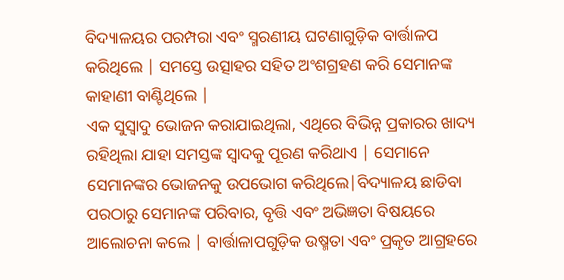ବିଦ୍ୟାଳୟର ପରମ୍ପରା ଏବଂ ସ୍ମରଣୀୟ ଘଟଣାଗୁଡ଼ିକ ବାର୍ତ୍ତାଳପ କରିଥିଲେ | ସମସ୍ତେ ଉତ୍ସାହର ସହିତ ଅଂଶଗ୍ରହଣ କରି ସେମାନଙ୍କ କାହାଣୀ ବାଣ୍ଟିଥିଲେ |
ଏକ ସୁସ୍ୱାଦୁ ଭୋଜନ କରାଯାଇଥିଲା, ଏଥିରେ ବିଭିନ୍ନ ପ୍ରକାରର ଖାଦ୍ୟ ରହିଥିଲା ଯାହା ସମସ୍ତଙ୍କ ସ୍ୱାଦକୁ ପୂରଣ କରିଥାଏ | ସେମାନେ ସେମାନଙ୍କର ଭୋଜନକୁ ଉପଭୋଗ କରିଥିଲେ|ବିଦ୍ୟାଳୟ ଛାଡିବା ପରଠାରୁ ସେମାନଙ୍କ ପରିବାର, ବୃତ୍ତି ଏବଂ ଅଭିଜ୍ଞତା ବିଷୟରେ ଆଲୋଚନା କଲେ | ବାର୍ତ୍ତାଳାପଗୁଡ଼ିକ ଉଷ୍ମତା ଏବଂ ପ୍ରକୃତ ଆଗ୍ରହରେ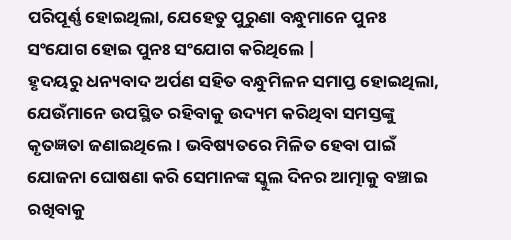ପରିପୂର୍ଣ୍ଣ ହୋଇଥିଲା, ଯେହେତୁ ପୁରୁଣା ବନ୍ଧୁମାନେ ପୁନଃ ସଂଯୋଗ ହୋଇ ପୁନଃ ସଂଯୋଗ କରିଥିଲେ |
ହୃଦୟରୁ ଧନ୍ୟବାଦ ଅର୍ପଣ ସହିତ ବନ୍ଧୁମିଳନ ସମାପ୍ତ ହୋଇଥିଲା, ଯେଉଁମାନେ ଉପସ୍ଥିତ ରହିବାକୁ ଉଦ୍ୟମ କରିଥିବା ସମସ୍ତଙ୍କୁ କୃତଜ୍ଞତା ଜଣାଇଥିଲେ। ଭବିଷ୍ୟତରେ ମିଳିତ ହେବା ପାଇଁ ଯୋଜନା ଘୋଷଣା କରି ସେମାନଙ୍କ ସ୍କୁଲ ଦିନର ଆତ୍ମାକୁ ବଞ୍ଚାଇ ରଖିବାକୁ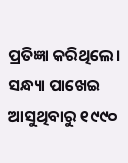ପ୍ରତିଜ୍ଞା କରିଥିଲେ।
ସନ୍ଧ୍ୟା ପାଖେଇ ଆସୁଥିବାରୁ ୧୯୯୦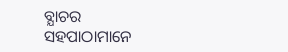ବ୍ଯାଚର ସହପାଠାମାନେ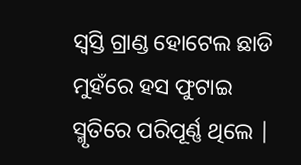ସ୍ୱସ୍ତି ଗ୍ରାଣ୍ଡ ହୋଟେଲ ଛାଡି ମୁହଁରେ ହସ ଫୁଟାଇ ସ୍ମୃତିରେ ପରିପୂର୍ଣ୍ଣ ଥିଲେ |